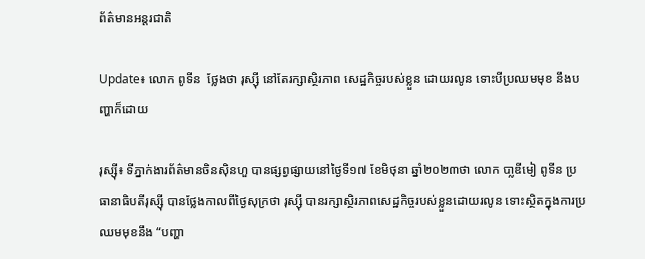ព័ត៌មានអន្តរជាតិ

Update៖ លោក ពូទីន  ថ្លែងថា រុស្ស៊ី នៅតែរក្សាស្ថិរភាព សេដ្ឋកិច្ចរបស់ខ្លួន ដោយរលូន ទោះបីប្រឈមមុខ នឹងបញ្ហាក៏ដោយ

រុស្ស៊ី៖ ទីភ្នាក់ងារព័ត៌មានចិនស៊ិនហួ បានផ្សព្វផ្សាយនៅថ្ងៃទី១៧ ខែមិថុនា ឆ្នាំ២០២៣ថា លោក បា្លឌីមៀ ពូទីន ប្រធានាធិបតីរុស្ស៊ី បានថ្លែងកាលពីថ្ងៃសុក្រថា រុស្ស៊ី បានរក្សាស្ថិរភាពសេដ្ឋកិច្ចរបស់ខ្លួនដោយរលូន ទោះស្ថិតក្នុងការប្រឈមមុខនឹង “បញ្ហា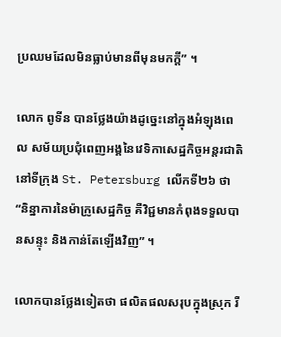ប្រឈមដែលមិនធ្លាប់មានពីមុនមកក្តី” ។

លោក ពូទីន បានថ្លែងយ៉ាងដូច្នេះនៅក្នុងអំឡុងពេល សម័យប្រជុំពេញអង្គនៃវេទិកាសេដ្ឋកិច្ចអន្តរជាតិ នៅទីក្រុង St. Petersburg លើកទី២៦ ថា “និន្នាការនៃម៉ាក្រូសេដ្ឋកិច្ច គឺវិជ្ជមានកំពុងទទួលបានសន្ទុះ និងកាន់តែឡើងវិញ” ។

លោកបានថ្លែងទៀតថា ផលិតផលសរុបក្នុងស្រុក រឺ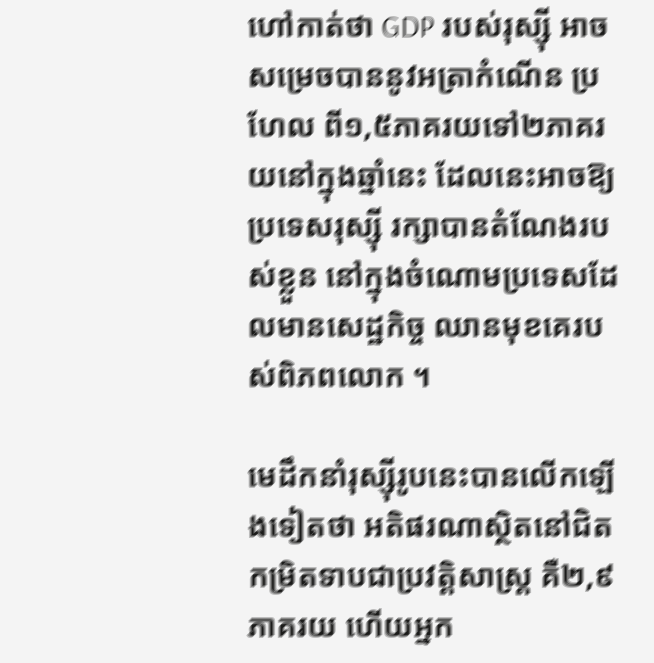ហៅកាត់ថា GDP របស់រុស្ស៊ី អាចសម្រេចបាននូវអត្រាកំណើន ប្រហែល ពី១,៥ភាគរយទៅ២ភាគរយនៅក្នុងឆ្នាំនេះ ដែលនេះអាចឱ្យប្រទេសរុស្ស៊ី រក្សាបានតំណែងរបស់ខ្លួន នៅក្នុងចំណោមប្រទេសដែលមានសេដ្ឋកិច្ច ឈានមុខគេរបស់ពិភពលោក ។

មេដឹកនាំរុស្ស៊ីរូបនេះបានលើកឡើងទៀតថា អតិផរណាស្ថិតនៅជិតកម្រិតទាបជាប្រវត្តិសាស្ត្រ គឺ២,៩ភាគរយ ហើយអ្នក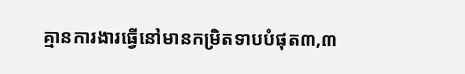គ្មានការងារធ្វើនៅមានកម្រិតទាបបំផុត៣,៣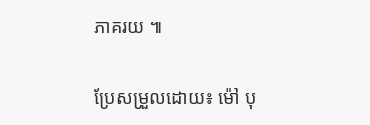ភាគរយ ៕

ប្រែសម្រួលដោយ៖ ម៉ៅ បុ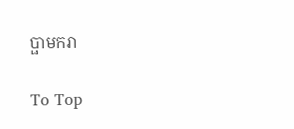ប្ផាមករា

To Top